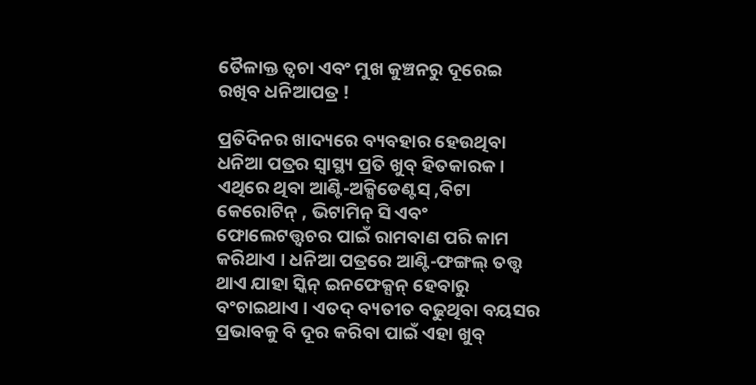ତୈଳାକ୍ତ ତ୍ୱଚା ଏବଂ ମୁଖ କୁଞ୍ଚନରୁ ଦୂରେଇ ରଖିବ ଧନିଆପତ୍ର !

ପ୍ରତିଦିନର ଖାଦ୍ୟରେ ବ୍ୟବହାର ହେଉଥିବା ଧନିଆ ପତ୍ରର ସ୍ୱାସ୍ଥ୍ୟ ପ୍ରତି ଖୁବ୍ ହିତକାରକ । ଏଥିରେ ଥିବା ଆଣ୍ଟି-ଅକ୍ସିଡେଣ୍ଟସ୍ ,ବିଟା କେରୋଟିନ୍ , ଭିଟାମିନ୍ ସି ଏବଂ ଫୋଲେଟତ୍ତ୍ୱଚର ପାଇଁ ରାମବାଣ ପରି କାମ କରିଥାଏ । ଧନିଆ ପତ୍ରରେ ଆଣ୍ଟି-ଫଙ୍ଗଲ୍ ତତ୍ତ୍ୱ ଥାଏ ଯାହା ସ୍କିନ୍ ଇନଫେକ୍ସନ୍ ହେବାରୁ ବଂଚାଇଥାଏ । ଏତଦ୍ ବ୍ୟତୀତ ବଢୁଥିବା ବୟସର ପ୍ରଭାବକୁ ବି ଦୂର କରିବା ପାଇଁ ଏହା ଖୁବ୍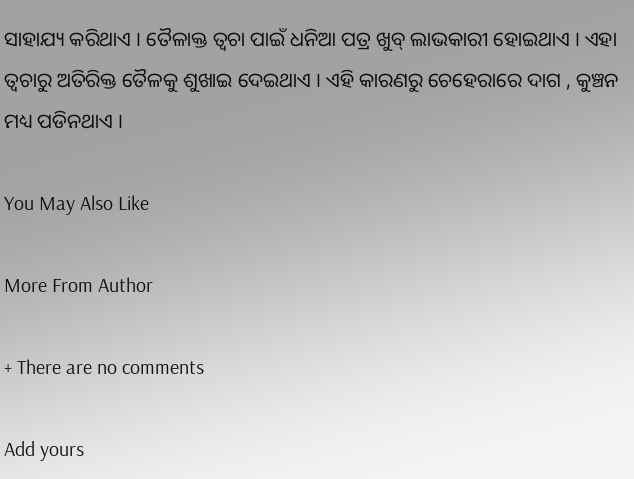ସାହାଯ୍ୟ କରିଥାଏ । ତୈଳାକ୍ତ ତ୍ୱଚା ପାଇଁ ଧନିଆ ପତ୍ର ଖୁବ୍ ଲାଭକାରୀ ହୋଇଥାଏ । ଏହା ତ୍ୱଚାରୁ ଅତିରିକ୍ତ ତୈଳକୁ ଶୁଖାଇ ଦେଇଥାଏ । ଏହି କାରଣରୁ ଚେହେରାରେ ଦାଗ , କୁଞ୍ଚନ ମଧ୍ୟ ପଡିନଥାଏ ।

You May Also Like

More From Author

+ There are no comments

Add yours